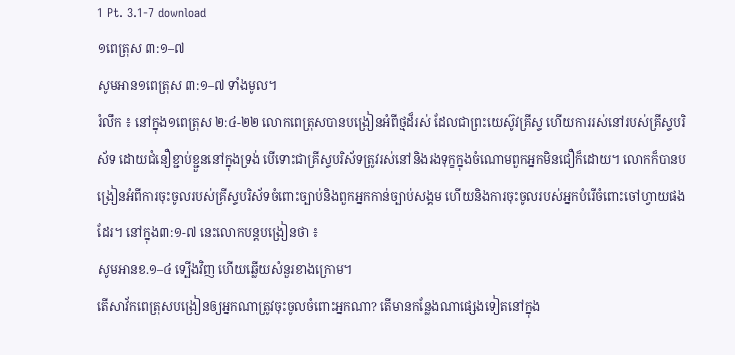1 Pt. 3.1-7 download
១ពេត្រុស ៣:១–៧
សូមអាន១ពេត្រុស ៣:១–៧ ទាំងមូល។
រំលឹក ៖ នៅក្នុង១ពេត្រុស ២:៤-២២ លោកពេត្រុសបានបង្រៀនអំពីថ្មដ៏រស់ ដែលជាព្រះយេស៊ូវគ្រីស្ទ ហើយការរស់នៅរបស់គ្រីស្ទបរិស័ទ ដោយជំនឿខ្ជាប់ខ្ជួននៅក្នុងទ្រង់ បើទោះជាគ្រីស្ទបរិស័ទត្រូវរស់នៅនិងរងទុក្ខក្នុងចំណោមពួកអ្នកមិនជឿក៏ដោយ។ លោកក៏បានបង្រៀនអំពីការចុះចូលរបស់គ្រីស្ទបរិស័ទចំពោះច្បាប់និងពួកអ្នកកាន់ច្បាប់សង្គម ហើយនិងការចុះចូលរបស់អ្នកបំរើចំពោះចៅហ្វាយផងដែរ។ នៅក្នុង៣:១-៧ នេះលោកបន្តបង្រៀនថា ៖
សូមអានខ.១–៤ ទ្បើងវិញ ហើយឆ្លើយសំនួរខាងក្រោម។
តើសាវ័កពេត្រុសបង្រៀនឲ្យអ្នកណាត្រូវចុះចូលចំពោះអ្នកណា? តើមានកន្លែងណាផ្សេងទៀតនៅក្នុង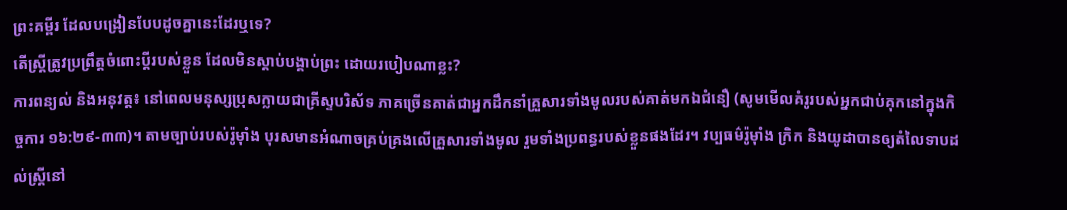ព្រះគម្ពីរ ដែលបង្រៀនបែបដូចគ្នានេះដែរឬទេ?
តើស្ត្រីត្រូវប្រព្រឹត្តចំពោះប្តីរបស់ខ្លួន ដែលមិនស្តាប់បង្គាប់ព្រះ ដោយរបៀបណាខ្លះ?
ការពន្យល់ និងអនុវត្ត៖ នៅពេលមនុស្សប្រុសក្លាយជាគ្រីស្ទបរិស័ទ ភាគច្រើនគាត់ជាអ្នកដឹកនាំគ្រួសារទាំងមូលរបស់គាត់មកឯជំនឿ (សូមមើលគំរូរបស់អ្នកជាប់គុកនៅក្នុងកិច្ចការ ១៦:២៩-៣៣)។ តាមច្បាប់របស់រ៉ូម៉ាំង បុរសមានអំណាចគ្រប់គ្រងលើគ្រួសារទាំងមូល រួមទាំងប្រពន្ធរបស់ខ្លួនផងដែរ។ វប្បធម៌រ៉ូម៉ាំង ក្រិក និងយូដាបានឲ្យតំលៃទាបដល់ស្ត្រីនៅ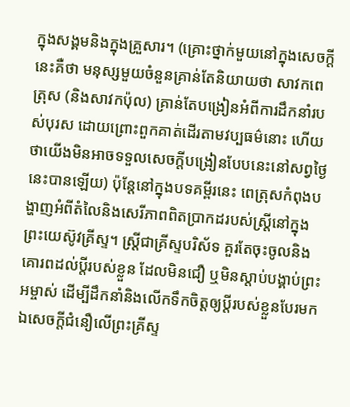ក្នុងសង្គមនិងក្នុងគ្រួសារ។ (គ្រោះថ្នាក់មួយនៅក្នុងសេចក្តីនេះគឺថា មនុស្សមួយចំនួនគ្រាន់តែនិយាយថា សាវកពេត្រុស (និងសាវកប៉ុល) គ្រាន់តែបង្រៀនអំពីការដឹកនាំរបស់បុរស ដោយព្រោះពួកគាត់ដើរតាមវប្បធម៌នោះ ហើយថាយើងមិនអាចទទួលសេចក្តីបង្រៀនបែបនេះនៅសព្វថ្ងៃនេះបានឡើយ) ប៉ុន្តែនៅក្នុងបទគម្ពីរនេះ ពេត្រុសកំពុងបង្ហាញអំពីតំលៃនិងសេរីភាពពិតប្រាកដរបស់ស្ត្រីនៅក្នុងព្រះយេស៊ូវគ្រីស្ទ។ ស្ត្រីជាគ្រីស្ទបរិស័ទ គួរតែចុះចូលនិងគោរពដល់ប្តីរបស់ខ្លួន ដែលមិនជឿ ឬមិនស្តាប់បង្គាប់ព្រះអម្ចាស់ ដើម្បីដឹកនាំនិងលើកទឹកចិត្តឲ្យប្តីរបស់ខ្លួនបែរមកឯសេចក្តីជំនឿលើព្រះគ្រីស្ទ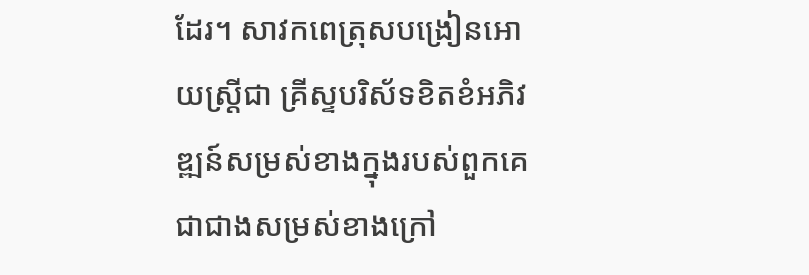ដែរ។ សាវកពេត្រុសបង្រៀនអោយស្ត្រីជា គ្រីស្ទបរិស័ទខិតខំអភិវឌ្ឍន៍សម្រស់ខាងក្នុងរបស់ពួកគេ ជាជាងសម្រស់ខាងក្រៅ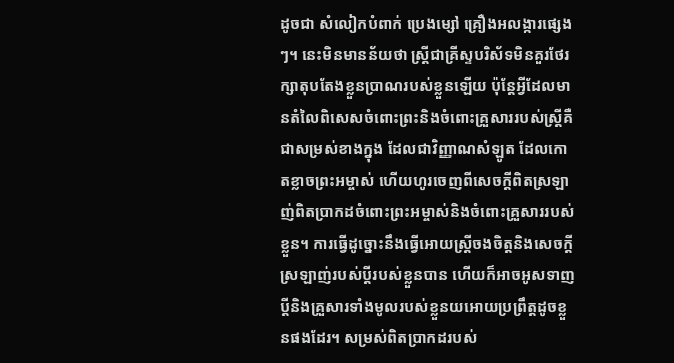ដូចជា សំលៀកបំពាក់ ប្រេងម្សៅ គ្រឿងអលង្ការផ្សេងៗ។ នេះមិនមានន័យថា ស្ត្រីជាគ្រីស្ទបរិស័ទមិនគួរថែរក្សាតុបតែងខ្លួនប្រាណរបស់ខ្លួនឡើយ ប៉ុន្តែអ្វីដែលមានតំលៃពិសេសចំពោះព្រះនិងចំពោះគ្រួសាររបស់ស្ត្រីគឺជាសម្រស់ខាងក្នុង ដែលជាវិញ្ញាណសំឡូត ដែលកោតខ្លាចព្រះអម្ចាស់ ហើយហូរចេញពីសេចក្តីពិតស្រឡាញ់ពិតប្រាកដចំពោះព្រះអម្ចាស់និងចំពោះគ្រួសាររបស់ខ្លួន។ ការធ្វើដូច្នោះនឹងធ្វើអោយស្ត្រីចងចិត្តនិងសេចក្តីស្រឡាញ់របស់ប្តីរបស់ខ្លួនបាន ហើយក៏អាចអូសទាញប្តីនិងគ្រួសារទាំងមូលរបស់ខ្លួនយអោយប្រព្រឹត្តដូចខ្លួនផងដែរ។ សម្រស់ពិតប្រាកដរបស់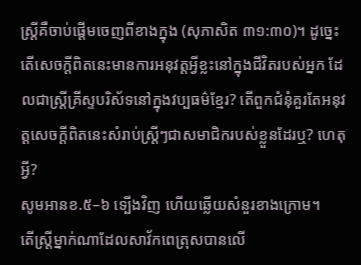ស្ត្រីគឺចាប់ផ្តើមចេញពីខាងក្នុង (សុភាសិត ៣១:៣០)។ ដូច្នេះ តើសេចក្តីពិតនេះមានការអនុវត្តអ្វីខ្លះនៅក្នុងជីវិតរបស់អ្នក ដែលជាស្ត្រីគ្រីស្ទបរិស័ទនៅក្នុងវប្បធម៌ខ្មែរ? តើពួកជំនុំគួរតែអនុវត្តសេចក្តីពិតនេះសំរាប់ស្ត្រីៗជាសមាជិករបស់ខ្លួនដែរឬ? ហេតុអ្វី?
សូមអានខ.៥–៦ ទ្បើងវិញ ហើយឆ្លើយសំនួរខាងក្រោម។
តើស្ត្រីម្នាក់ណាដែលសាវ័កពេត្រុសបានលើ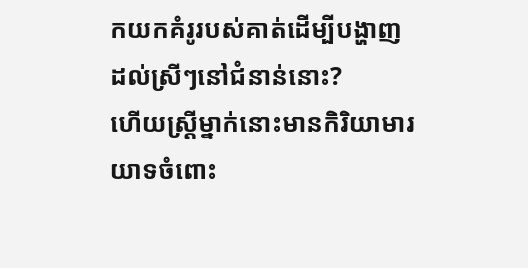កយកគំរូរបស់គាត់ដើម្បីបង្ហាញដល់ស្រីៗនៅជំនាន់នោះ?
ហើយស្ត្រីម្នាក់នោះមានកិរិយាមារយាទចំពោះ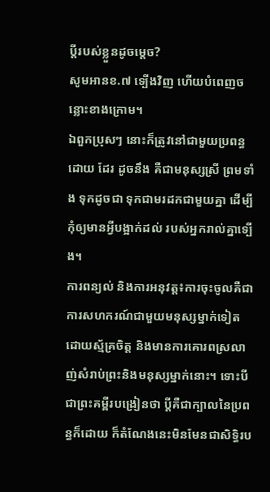ប្តីរបស់ខ្លួនដូចម្តេច?
សូមអានខ.៧ ទ្បើងវិញ ហើយបំពេញចន្លោះខាងក្រោម។
ឯពួកប្រុសៗ នោះក៏ត្រូវនៅជាមួយប្រពន្ធដោយ ដែរ ដូចនឹង គឺជាមនុស្សស្រី ព្រមទាំង ទុកដូចជា ទុកជាមរដកជាមួយគ្នា ដើម្បីកុំឲ្យមានអ្វីបង្អាក់ដល់ របស់អ្នករាល់គ្នាទ្បើង។
ការពន្យល់ និងការអនុវត្ត៖ការចុះចូលគឺជាការសហករណ៍ជាមួយមនុស្សម្នាក់ទៀតដោយស្ម័គ្រចិត្ត និងមានការគោរពស្រលាញ់សំរាប់ព្រះនិងមនុស្សម្នាក់នោះ។ ទោះបីជាព្រះគម្ពីរបង្រៀនថា ប្ដីគឺជាក្បាលនៃប្រពន្ធក៏ដោយ ក៏តំណែងនេះមិនមែនជាសិទ្ធិរប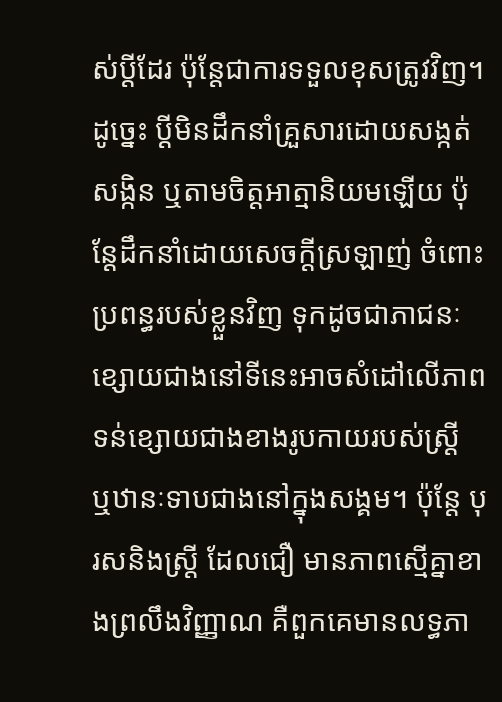ស់ប្ដីដែរ ប៉ុន្តែជាការទទួលខុសត្រូវវិញ។ ដូច្នេះ ប្ដីមិនដឹកនាំគ្រួសារដោយសង្កត់សង្កិន ឬតាមចិត្តអាត្មានិយមឡើយ ប៉ុន្តែដឹកនាំដោយសេចក្ដីស្រឡាញ់ ចំពោះប្រពន្ធរបស់ខ្លួនវិញ ទុកដូចជាភាជនៈខ្សោយជាងនៅទីនេះអាចសំដៅលើភាពទន់ខ្សោយជាងខាងរូបកាយរបស់ស្ត្រី ឬឋានៈទាបជាងនៅក្នុងសង្គម។ ប៉ុន្តែ បុរសនិងស្ត្រី ដែលជឿ មានភាពស្មើគ្នាខាងព្រលឹងវិញ្ញាណ គឺពួកគេមានលទ្ធភា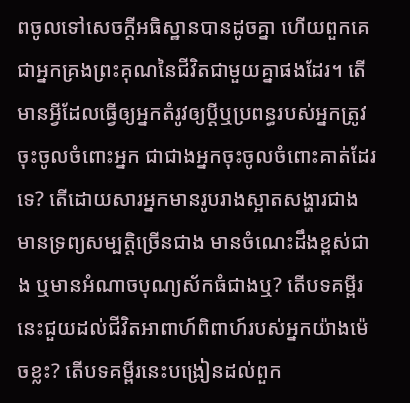ពចូលទៅសេចក្តីអធិស្ឋានបានដូចគ្នា ហើយពួកគេជាអ្នកគ្រងព្រះគុណនៃជីវិតជាមួយគ្នាផងដែរ។ តើមានអ្វីដែលធ្វើឲ្យអ្នកតំរូវឲ្យប្តីឬប្រពន្ធរបស់អ្នកត្រូវចុះចូលចំពោះអ្នក ជាជាងអ្នកចុះចូលចំពោះគាត់ដែរទេ? តើដោយសារអ្នកមានរូបរាងស្អាតសង្ហារជាង មានទ្រព្យសម្បត្តិច្រើនជាង មានចំណេះដឹងខ្ពស់ជាង ឬមានអំណាចបុណ្យស័កធំជាងឬ? តើបទគម្ពីរនេះជួយដល់ជីវិតអាពាហ៍ពិពាហ៍របស់អ្នកយ៉ាងម៉េចខ្លះ? តើបទគម្ពីរនេះបង្រៀនដល់ពួក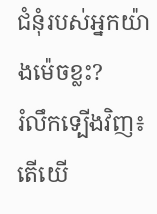ជំនុំរបស់អ្នកយ៉ាងម៉េចខ្លះ?
រំលឹកទ្បើងវិញ៖ តើយើ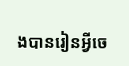ងបានរៀនអ្វីចេ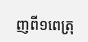ញពី១ពេត្រុ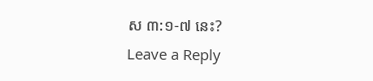ស ៣:១-៧ នេះ?
Leave a Reply